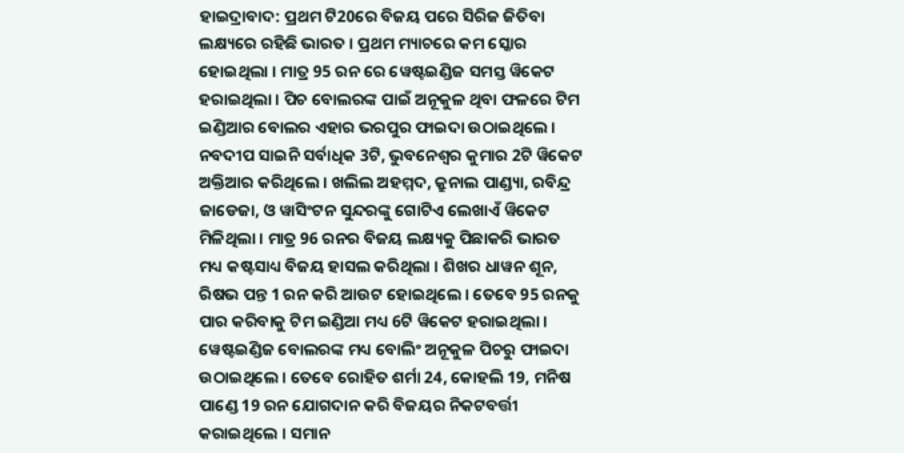ହାଇଦ୍ରାବାଦ: ପ୍ରଥମ ଟି20ରେ ବିଜୟ ପରେ ସିରିଜ ଜିତିବା ଲକ୍ଷ୍ୟରେ ରହିଛି ଭାରତ । ପ୍ରଥମ ମ୍ୟାଚରେ କମ ସ୍କୋର ହୋଇଥିଲା । ମାତ୍ର 95 ରନ ରେ ୱେଷ୍ଟଇଣ୍ଡିଜ ସମସ୍ତ ୱିକେଟ ହରାଇଥିଲା । ପିଚ ବୋଲରଙ୍କ ପାଇଁ ଅନୂକୁଳ ଥିବା ଫଳରେ ଟିମ ଇଣ୍ଡିଆର ବୋଲର ଏହାର ଭରପୁର ଫାଇଦା ଉଠାଇଥିଲେ ।
ନବଦୀପ ସାଇନି ସର୍ବାଧିକ 3ଟି, ଭୁବନେଶ୍ବର କୁମାର 2ଟି ୱିକେଟ ଅକ୍ତିଆର କରିଥିଲେ । ଖଲିଲ ଅହମ୍ମଦ, କ୍ରୁନାଲ ପାଣ୍ଡ୍ୟା, ରବିନ୍ଦ୍ର ଜାଡେଜା, ଓ ୱାସିଂଟନ ସୁନ୍ଦରଙ୍କୁ ଗୋଟିଏ ଲେଖାଏଁ ୱିକେଟ ମିଳିଥିଲା । ମାତ୍ର 96 ରନର ବିଜୟ ଲକ୍ଷ୍ୟକୁ ପିଛାକରି ଭାରତ ମଧ୍ୟ କଷ୍ଟସାଧ୍ୟ ବିଜୟ ହାସଲ କରିଥିଲା । ଶିଖର ଧାୱନ ଶୂନ, ରିଷଭ ପନ୍ତ 1 ରନ କରି ଆଉଟ ହୋଇଥିଲେ । ତେବେ 95 ରନକୁ ପାର କରିବାକୁ ଟିମ ଇଣ୍ଡିଆ ମଧ୍ୟ 6ଟି ୱିକେଟ ହରାଇଥିଲା ।
ୱେଷ୍ଟଇଣ୍ଡିଜ ବୋଲରଙ୍କ ମଧ୍ୟ ବୋଲିଂ ଅନୂକୁଳ ପିଚରୁ ଫାଇଦା ଉଠାଇଥିଲେ । ତେବେ ରୋହିତ ଶର୍ମା 24, କୋହଲି 19, ମନିଷ ପାଣ୍ଡେ 19 ରନ ଯୋଗଦାନ କରି ବିଜୟର ନିକଟବର୍ତ୍ତୀ କରାଇଥିଲେ । ସମାନ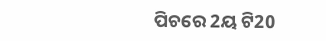ପିଚରେ 2ୟ ଟି20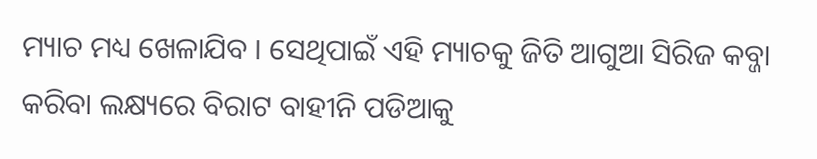ମ୍ୟାଚ ମଧ୍ୟ ଖେଳାଯିବ । ସେଥିପାଇଁ ଏହି ମ୍ୟାଚକୁ ଜିତି ଆଗୁଆ ସିରିଜ କବ୍ଜା କରିବା ଲକ୍ଷ୍ୟରେ ବିରାଟ ବାହୀନି ପଡିଆକୁ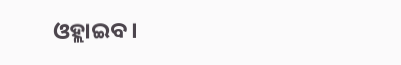ଓହ୍ଲାଇବ ।